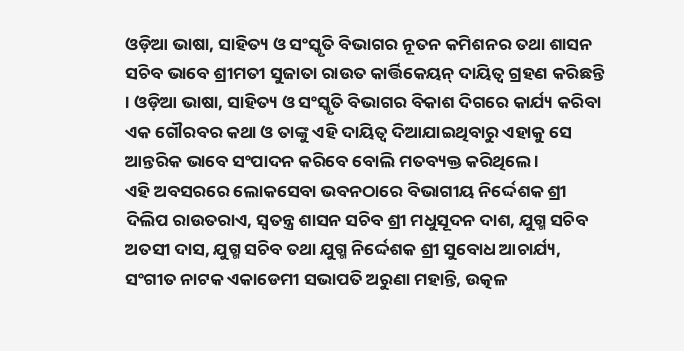ଓଡ଼ିଆ ଭାଷା, ସାହିତ୍ୟ ଓ ସଂସ୍କୃତି ବିଭାଗର ନୂତନ କମିଶନର ତଥା ଶାସନ ସଚିବ ଭାବେ ଶ୍ରୀମତୀ ସୁଜାତା ରାଉତ କାର୍ତ୍ତିକେୟନ୍ ଦାୟିତ୍ଵ ଗ୍ରହଣ କରିଛନ୍ତି । ଓଡ଼ିଆ ଭାଷା, ସାହିତ୍ୟ ଓ ସଂସ୍କୃତି ବିଭାଗର ବିକାଶ ଦିଗରେ କାର୍ଯ୍ୟ କରିବା ଏକ ଗୌରବର କଥା ଓ ତାଙ୍କୁ ଏହି ଦାୟିତ୍ୱ ଦିଆଯାଇଥିବାରୁ ଏହାକୁ ସେ ଆନ୍ତରିକ ଭାବେ ସଂପାଦନ କରିବେ ବୋଲି ମତବ୍ୟକ୍ତ କରିଥିଲେ ।
ଏହି ଅବସରରେ ଲୋକସେବା ଭବନଠାରେ ବିଭାଗୀୟ ନିର୍ଦ୍ଦେଶକ ଶ୍ରୀ ଦିଲିପ ରାଉତରାଏ, ସ୍ଵତନ୍ତ୍ର ଶାସନ ସଚିବ ଶ୍ରୀ ମଧୁସୂଦନ ଦାଶ, ଯୁଗ୍ମ ସଚିବ ଅତସୀ ଦାସ, ଯୁଗ୍ମ ସଚିବ ତଥା ଯୁଗ୍ମ ନିର୍ଦ୍ଦେଶକ ଶ୍ରୀ ସୁବୋଧ ଆଚାର୍ଯ୍ୟ, ସଂଗୀତ ନାଟକ ଏକାଡେମୀ ସଭାପତି ଅରୁଣା ମହାନ୍ତି, ଉତ୍କଳ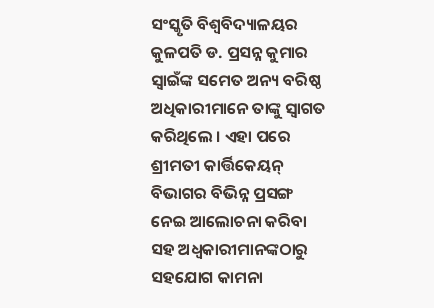ସଂସ୍କୃତି ବିଶ୍ଵବିଦ୍ୟାଳୟର କୁଳପତି ଡ. ପ୍ରସନ୍ନ କୁମାର ସ୍ଵାଇଁଙ୍କ ସମେତ ଅନ୍ୟ ବରିଷ୍ଠ ଅଧିକାରୀମାନେ ତାଙ୍କୁ ସ୍ଵାଗତ କରିଥିଲେ । ଏହା ପରେ ଶ୍ରୀମତୀ କାର୍ତ୍ତିକେୟନ୍ ବିଭାଗର ବିଭିନ୍ନ ପ୍ରସଙ୍ଗ ନେଇ ଆଲୋଚନା କରିବା ସହ ଅଧ୍ବକାରୀମାନଙ୍କଠାରୁ ସହଯୋଗ କାମନା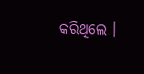କରିଥିଲେ ।